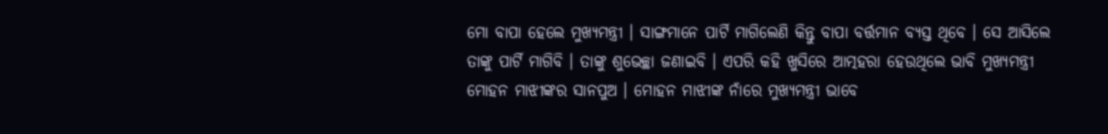ମୋ ବାପା ହେଲେ ମୁଖ୍ୟମନ୍ତ୍ରୀ । ସାଙ୍ଗମାନେ ପାର୍ଟି ମାଗିଲେଣି କିନ୍ତୁ ବାପା ବର୍ତ୍ତମାନ ବ୍ୟସ୍ତ ଥିବେ । ସେ ଆସିଲେ ତାଙ୍କୁ ପାର୍ଟି ମାଗିବି । ତାଙ୍କୁ ଶୁଭେଚ୍ଛା ଜଣାଇବି । ଏପରି କହି ଖୁସିରେ ଆତ୍ମହରା ହେଉଥିଲେ ଭାବି ମୁଖ୍ୟମନ୍ତ୍ରୀ ମୋହନ ମାଝୀଙ୍କର ସାନପୁଅ । ମୋହନ ମାଝୀଙ୍କ ନାଁରେ ମୁଖ୍ୟମନ୍ତ୍ରୀ ଭାବେ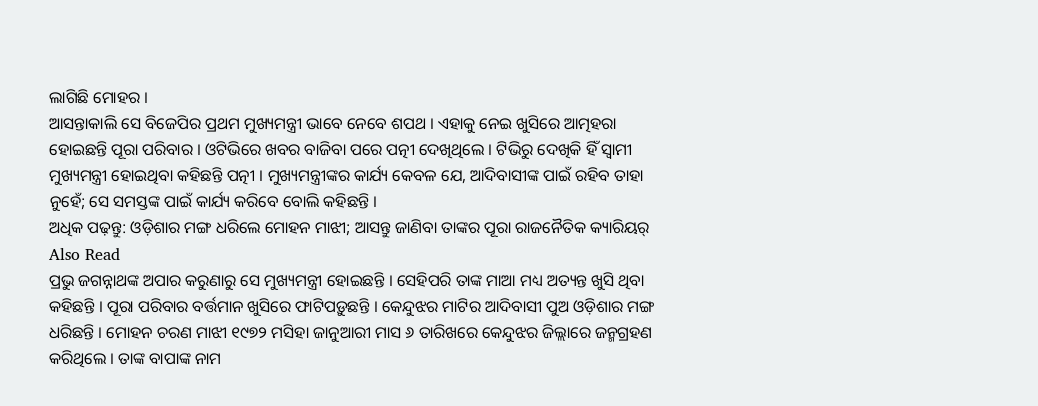ଲାଗିଛି ମୋହର ।
ଆସନ୍ତାକାଲି ସେ ବିଜେପିର ପ୍ରଥମ ମୁଖ୍ୟମନ୍ତ୍ରୀ ଭାବେ ନେବେ ଶପଥ । ଏହାକୁ ନେଇ ଖୁସିରେ ଆତ୍ମହରା ହୋଇଛନ୍ତି ପୂରା ପରିବାର । ଓଟିଭିରେ ଖବର ବାଜିବା ପରେ ପତ୍ନୀ ଦେଖିଥିଲେ । ଟିଭିରୁ ଦେଖିକି ହିଁ ସ୍ୱାମୀ ମୁଖ୍ୟମନ୍ତ୍ରୀ ହୋଇଥିବା କହିଛନ୍ତି ପତ୍ନୀ । ମୁଖ୍ୟମନ୍ତ୍ରୀଙ୍କର କାର୍ଯ୍ୟ କେବଳ ଯେ, ଆଦିବାସୀଙ୍କ ପାଇଁ ରହିବ ତାହା ନୁହେଁ; ସେ ସମସ୍ତଙ୍କ ପାଇଁ କାର୍ଯ୍ୟ କରିବେ ବୋଲି କହିଛନ୍ତି ।
ଅଧିକ ପଢ଼ନ୍ତୁ: ଓଡ଼ିଶାର ମଙ୍ଗ ଧରିଲେ ମୋହନ ମାଝୀ; ଆସନ୍ତୁ ଜାଣିବା ତାଙ୍କର ପୂରା ରାଜନୈତିକ କ୍ୟାରିୟର୍
Also Read
ପ୍ରଭୁ ଜଗନ୍ନାଥଙ୍କ ଅପାର କରୁଣାରୁ ସେ ମୁଖ୍ୟମନ୍ତ୍ରୀ ହୋଇଛନ୍ତି । ସେହିପରି ତାଙ୍କ ମାଆ ମଧ୍ୟ ଅତ୍ୟନ୍ତ ଖୁସି ଥିବା କହିଛନ୍ତି । ପୂରା ପରିବାର ବର୍ତ୍ତମାନ ଖୁସିରେ ଫାଟିପଡ଼ୁଛନ୍ତି । କେନ୍ଦୁଝର ମାଟିର ଆଦିବାସୀ ପୁଅ ଓଡ଼ିଶାର ମଙ୍ଗ ଧରିଛନ୍ତି । ମୋହନ ଚରଣ ମାଝୀ ୧୯୭୨ ମସିହା ଜାନୁଆରୀ ମାସ ୬ ତାରିଖରେ କେନ୍ଦୁଝର ଜିଲ୍ଲାରେ ଜନ୍ମଗ୍ରହଣ କରିଥିଲେ । ତାଙ୍କ ବାପାଙ୍କ ନାମ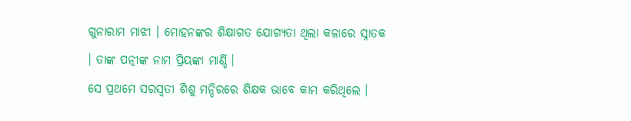ଗୁନାରାମ ମାଝୀ । ମୋହନଙ୍କର ଶିକ୍ଷାଗତ ଯୋଗ୍ୟତା ଥିଲା କଳାରେ ସ୍ନାତକ । ତାଙ୍କ ପତ୍ନୀଙ୍କ ନାମ ପ୍ରିୟଙ୍କା ମାର୍ଣ୍ଡି ।
ସେ ପ୍ରଥମେ ସରସ୍ୱତୀ ଶିଶୁ ମନ୍ଦିରରେ ଶିକ୍ଷକ ଭାବେ କାମ କରିଥିଲେ ।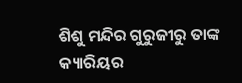ଶିଶୁ ମନ୍ଦିର ଗୁରୁଜୀରୁ ତାଙ୍କ କ୍ୟାରିୟର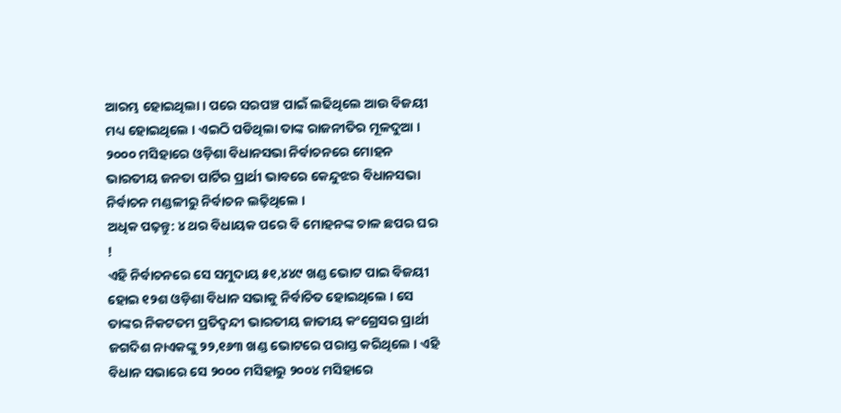ଆରମ୍ଭ ହୋଇଥିଲା । ପରେ ସରପଞ୍ଚ ପାଇଁ ଲଢିଥିଲେ ଆଉ ବିଜୟୀ ମଧ୍ୟ ହୋଇଥିଲେ । ଏଇଠି ପଡିଥିଲା ତାଙ୍କ ରାଜନୀତିର ମୂଳଦୁଆ । ୨୦୦୦ ମସିହାରେ ଓଡ଼ିଶା ବିଧାନସଭା ନିର୍ବାଚନରେ ମୋହନ ଭାରତୀୟ ଜନତା ପାର୍ଟିର ପ୍ରାର୍ଥୀ ଭାବରେ କେନ୍ଦୁଝର ବିଧାନସଭା ନିର୍ବାଚନ ମଣ୍ଡଳୀରୁ ନିର୍ବାଚନ ଲଢ଼ିଥିଲେ ।
ଅଧିକ ପଢ଼ନ୍ତୁ: ୪ ଥର ବିଧାୟକ ପରେ ବି ମୋହନଙ୍କ ଚାଳ ଛପର ଘର !
ଏହି ନିର୍ବାଚନରେ ସେ ସମୁଦାୟ ୫୧,୪୪୯ ଖଣ୍ଡ ଭୋଟ ପାଇ ବିଜୟୀ ହୋଇ ୧୨ଶ ଓଡ଼ିଶା ବିଧାନ ସଭାକୁ ନିର୍ବାଚିତ ହୋଇଥିଲେ । ସେ ତାଙ୍କର ନିକଟତମ ପ୍ରତିଦ୍ୱନ୍ଦୀ ଭାରତୀୟ ଜାତୀୟ କଂଗ୍ରେସର ପ୍ରାର୍ଥୀ ଜଗଦିଶ ନାଏକଙ୍କୁ ୨୨,୧୬୩ ଖଣ୍ଡ ଭୋଟରେ ପରାସ୍ତ କରିଥିଲେ । ଏହି ବିଧାନ ସଭାରେ ସେ ୨୦୦୦ ମସିହାରୁ ୨୦୦୪ ମସିହାରେ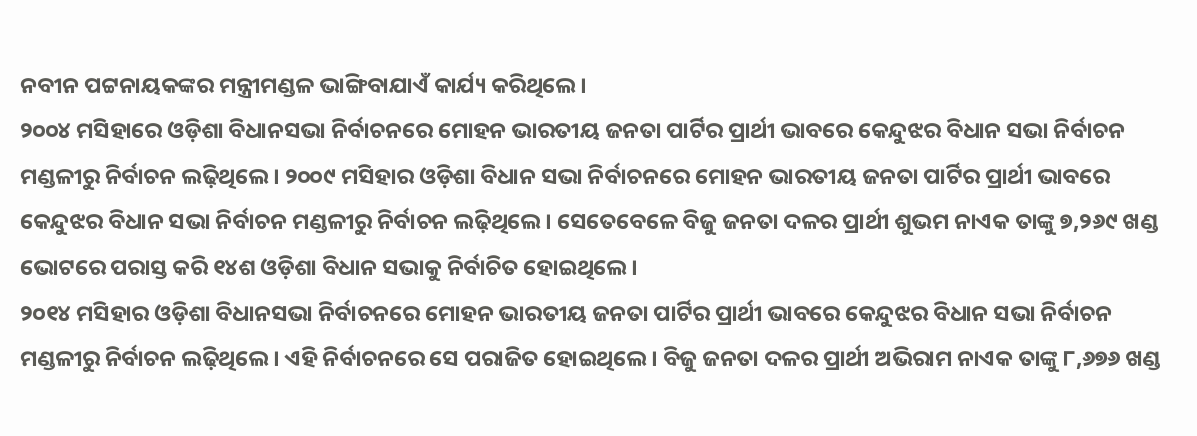ନବୀନ ପଟ୍ଟନାୟକଙ୍କର ମନ୍ତ୍ରୀମଣ୍ଡଳ ଭାଙ୍ଗିବାଯାଏଁ କାର୍ଯ୍ୟ କରିଥିଲେ ।
୨୦୦୪ ମସିହାରେ ଓଡ଼ିଶା ବିଧାନସଭା ନିର୍ବାଚନରେ ମୋହନ ଭାରତୀୟ ଜନତା ପାର୍ଟିର ପ୍ରାର୍ଥୀ ଭାବରେ କେନ୍ଦୁଝର ବିଧାନ ସଭା ନିର୍ବାଚନ ମଣ୍ଡଳୀରୁ ନିର୍ବାଚନ ଲଢ଼ିଥିଲେ । ୨୦୦୯ ମସିହାର ଓଡ଼ିଶା ବିଧାନ ସଭା ନିର୍ବାଚନରେ ମୋହନ ଭାରତୀୟ ଜନତା ପାର୍ଟିର ପ୍ରାର୍ଥୀ ଭାବରେ କେନ୍ଦୁଝର ବିଧାନ ସଭା ନିର୍ବାଚନ ମଣ୍ଡଳୀରୁ ନିର୍ବାଚନ ଲଢ଼ିଥିଲେ । ସେତେବେଳେ ବିଜୁ ଜନତା ଦଳର ପ୍ରାର୍ଥୀ ଶୁଭମ ନାଏକ ତାଙ୍କୁ ୭,୨୬୯ ଖଣ୍ଡ ଭୋଟରେ ପରାସ୍ତ କରି ୧୪ଶ ଓଡ଼ିଶା ବିଧାନ ସଭାକୁ ନିର୍ବାଚିତ ହୋଇଥିଲେ ।
୨୦୧୪ ମସିହାର ଓଡ଼ିଶା ବିଧାନସଭା ନିର୍ବାଚନରେ ମୋହନ ଭାରତୀୟ ଜନତା ପାର୍ଟିର ପ୍ରାର୍ଥୀ ଭାବରେ କେନ୍ଦୁଝର ବିଧାନ ସଭା ନିର୍ବାଚନ ମଣ୍ଡଳୀରୁ ନିର୍ବାଚନ ଲଢ଼ିଥିଲେ । ଏହି ନିର୍ବାଚନରେ ସେ ପରାଜିତ ହୋଇଥିଲେ । ବିଜୁ ଜନତା ଦଳର ପ୍ରାର୍ଥୀ ଅଭିରାମ ନାଏକ ତାଙ୍କୁ ୮,୬୭୬ ଖଣ୍ଡ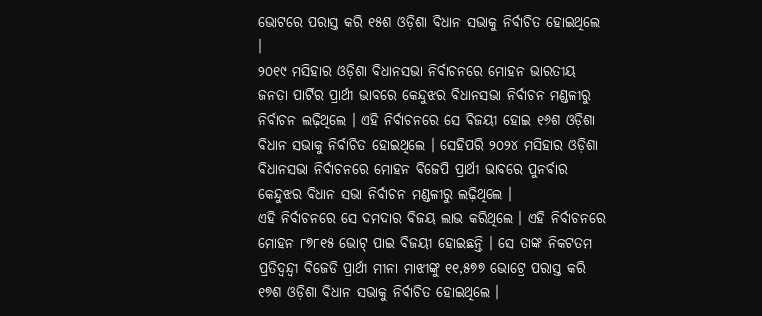ଭୋଟରେ ପରାସ୍ତ କରି ୧୫ଶ ଓଡ଼ିଶା ବିଧାନ ସଭାକୁ ନିର୍ବାଚିତ ହୋଇଥିଲେ ।
୨୦୧୯ ମସିହାର ଓଡ଼ିଶା ବିଧାନସଭା ନିର୍ବାଚନରେ ମୋହନ ଭାରତୀୟ ଜନତା ପାର୍ଟିର ପ୍ରାର୍ଥୀ ଭାବରେ କେନ୍ଦୁଝର ବିଧାନସଭା ନିର୍ବାଚନ ମଣ୍ଡଳୀରୁ ନିର୍ବାଚନ ଲଢ଼ିଥିଲେ । ଏହି ନିର୍ବାଚନରେ ସେ ବିଜୟୀ ହୋଇ ୧୬ଶ ଓଡ଼ିଶା ବିଧାନ ସଭାକୁ ନିର୍ବାଚିତ ହୋଇଥିଲେ । ସେହିପରି ୨୦୨୪ ମସିହାର ଓଡ଼ିଶା ବିଧାନସଭା ନିର୍ବାଚନରେ ମୋହନ ବିଜେପି ପ୍ରାର୍ଥୀ ଭାବରେ ପୁନର୍ବାର କେନ୍ଦୁଝର ବିଧାନ ସଭା ନିର୍ବାଚନ ମଣ୍ଡଳୀରୁ ଲଢ଼ିଥିଲେ ।
ଏହି ନିର୍ବାଚନରେ ସେ ଦମଦାର ବିଜୟ ଲାଭ କରିଥିଲେ । ଏହି ନିର୍ବାଚନରେ ମୋହନ ୮୭୮୧୫ ଭୋଟ୍ ପାଇ ବିଜୟୀ ହୋଇଛନ୍ତି । ସେ ତାଙ୍କ ନିକଟତମ ପ୍ରତିଦ୍ୱନ୍ଦ୍ୱୀ ବିଜେଡି ପ୍ରାର୍ଥୀ ମୀନା ମାଝୀଙ୍କୁ ୧୧,୫୭୭ ଭୋଟ୍ରେ ପରାସ୍ତ କରି ୧୭ଶ ଓଡ଼ିଶା ବିଧାନ ସଭାକୁ ନିର୍ବାଚିତ ହୋଇଥିଲେ ।